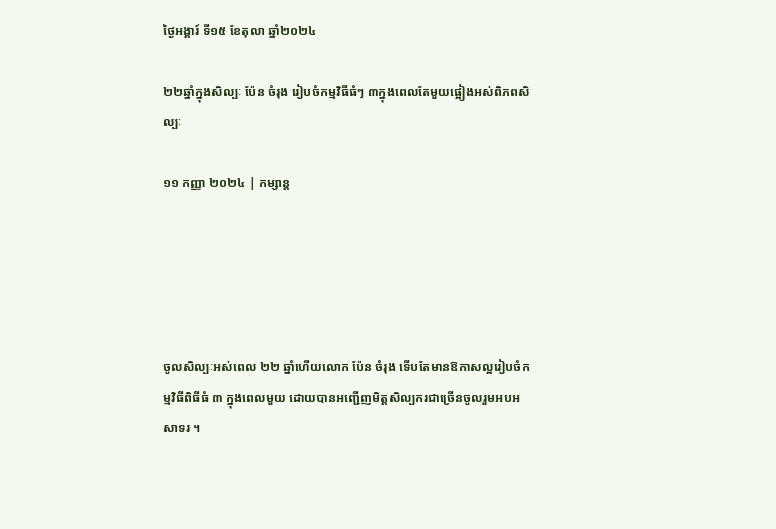ថ្ងៃអង្គារ៍ ទី១៥ ខែតុលា ឆ្នាំ២០២៤

២២ឆ្នាំក្នុងសិល្បៈ ប៉ែន ចំរុង រៀបចំកម្មវិធីធំៗ ៣ក្នុងពេលតែមួយផ្អៀងអស់ពិភពសិល្បៈ

១១ កញ្ញា ២០២៤ | កម្សាន្ដ





ចូលសិល្បៈអស់ពេល ២២ ឆ្នាំហើយលោក ប៉ែន ចំរុង ទើបតែមានឱកាសល្អរៀបចំកម្មវិធីពិធីធំ ៣ ក្នុងពេលមួយ ដោយបានអញ្ជើញមិត្តសិល្បករជាច្រើនចូលរួមអបអសាទរ ។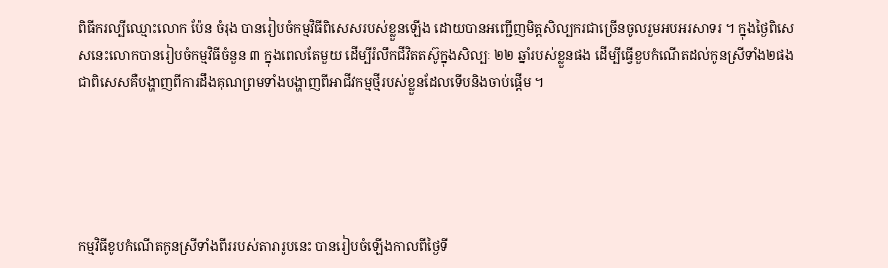ពិធីករល្បីឈ្មោះលោក ប៉ែន ចំរុង បានរៀបចំកម្មវិធីពិសេសរបស់ខ្លួនឡើង ដោយបានអញ្ជើញមិត្តសិល្បករជាច្រើនចូលរួមអបអរសាទរ ។ ក្នុងថ្ងៃពិសេសនេះលោកបានរៀបចំកម្មវិធីចំនួន ៣ ក្នុងពេលតែមួយ ដើម្បីរំលឹកជីវិតតស៊ូក្នុងសិល្បៈ ២២ ឆ្នាំរបស់ខ្លួនផង ដើម្បីធ្វើខួបកំណើតដល់កូនស្រីទាំង២ផង ជាពិសេសគឺបង្ហាញពីការដឹងគុណព្រមទាំងបង្ហាញពីអាជីវកម្មថ្មីរបស់ខ្លួនដែលទើបនិងចាប់ផ្តើម ។





កម្មវិធីខូបកំណើតកូនស្រីទាំងពីររបស់តារារូបនេះ បានរៀបចំឡើងកាលពីថ្ងៃទី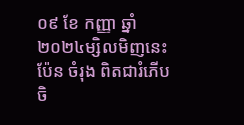០៩ ខែ កញ្ញា ឆ្នាំ២០២៤ម្សិលមិញនេះ ប៉ែន ចំរុង ពិតជារំភើបចិ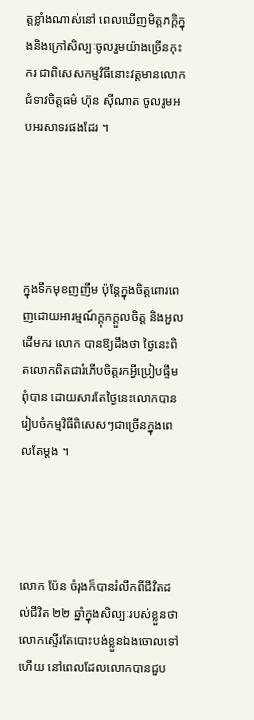ត្តខ្លាំងណាស់នៅ ពេលឃើញមិត្តភក្តិក្នុងនិងក្រៅសិល្បៈចូលរួមយ៉ាងច្រើនកុះករ ជាពិសេសកម្មវិធីនោះវត្តមានលោកជំទាវចិត្តធម៌ ហ៊ុន ស៊ីណាត ចូលរូមអបអរសាទរផងដែរ ។





ក្នុងទឹកមុខញញឹម ប៉ុន្តែក្នុងចិត្តពោរពេញដោយអារម្មណ៍ក្តុកក្តួលចិត្ត និងអួលដើមករ លោក បានឱ្យដឹងថា ថ្ងៃនេះពិតលោកពិតជារំភើបចិត្តរកអ្វីប្រៀបផ្ទឹមពុំបាន ដោយសារតែថ្ងៃនេះលោកបានរៀបចំកម្មវិធីពិសេសៗជាច្រើនក្នុងពេលតែម្តង ។




លោក ប៉ែន ចំរុងក៏បានរំលឹកពីជីវិតដល់ជីវិត ២២ ឆ្នាំក្នុងសិល្បៈរបស់ខ្លួនថា លោកស្ទើរតែបោះបង់ខ្លួនឯងចោលទៅហើយ នៅពេលដែលលោកបានជួប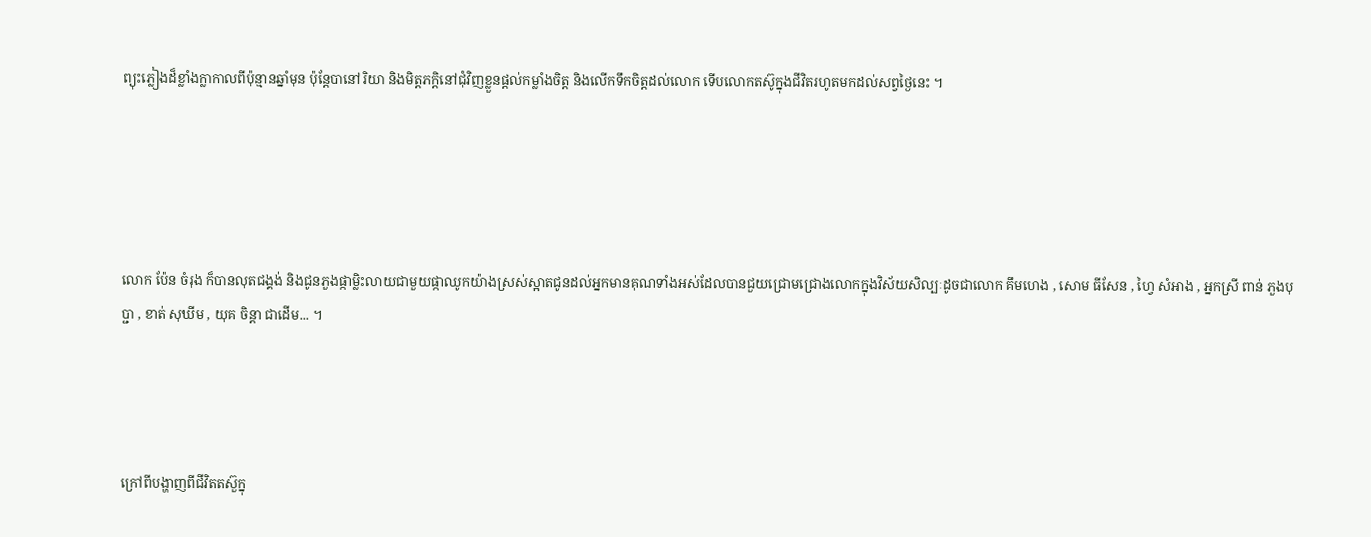ព្យុះភ្លៀងដ៏ខ្លាំងក្លាកាលពីប៉ុន្មានឆ្នាំមុន ប៉ុន្តែបានៅរិយា និងមិត្តភក្តិនៅជុំវិញខ្លួនផ្តល់កម្លាំងចិត្ត និងលើកទឹកចិត្តដល់លោក ទើបលោកតស៊ូក្នុងជីវិតរហូតមកដល់សព្វថ្ងៃនេះ ។





លោក ប៉ែន ចំរុង ក៏បានលុតជង្គង់ និងជូនភួងផ្កាម្លិះលាយជាមួយផ្កាឈូកយ៉ាងស្រស់ស្អាតជូនដល់អ្នកមានគុណទាំងអស់ដែលបានជួយជ្រោមជ្រោងលោកក្នុងវិស័យសិល្បៈដូចជាលោក គឹមហេង , សោម ធីសែន , ហ្វៃ សំអាង , អ្នកស្រី ពាន់ ភួងបុប្ជា , ខាត់ សុឃីម , យុគ ចិន្តា ជាដើម... ។




ក្រៅពីបង្ហាញពីជីវិតតស៊ួក្នុ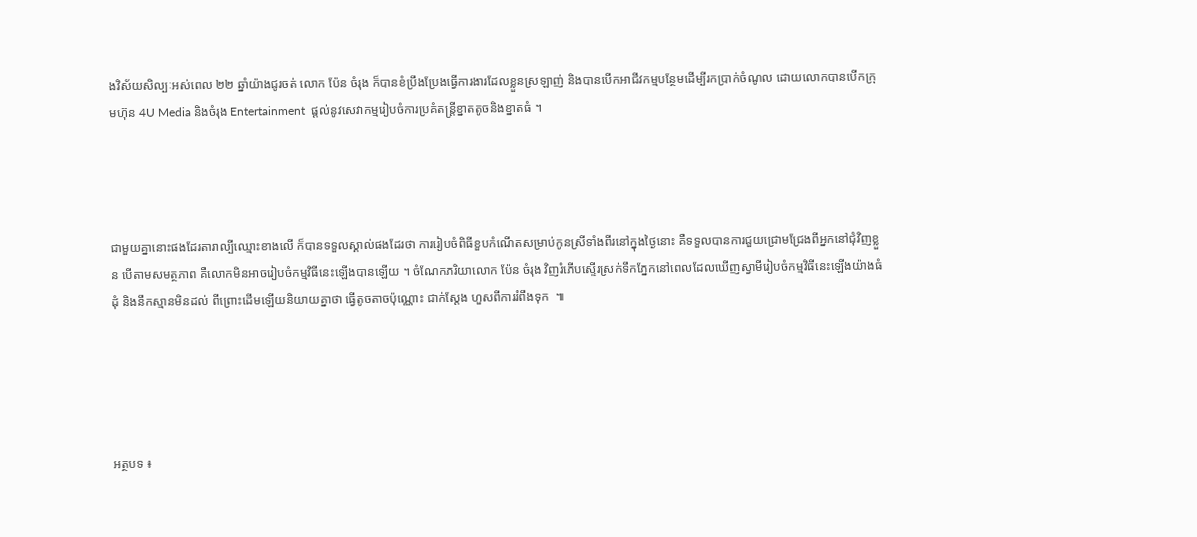ងវិស័យសិល្បៈអស់ពេល ២២ ឆ្នាំយ៉ាងជូរចត់ លោក ប៉ែន ចំរុង ក៏បានខំប្រឹងប្រែងធ្វើការងារដែលខ្លួនស្រឡាញ់ និងបានបើកអាជីវកម្មបន្ថែមដើម្បីរកប្រាក់ចំណូល ដោយលោកបានបើកក្រុមហ៊ុន 4U Media និងចំរុង Entertainment  ផ្តល់នូវសេវាកម្មរៀបចំការប្រគំតន្រ្តីខ្នាតតូចនិងខ្នាតធំ ។




ជាមួយគ្នានោះផងដែរតារាល្បីឈ្មោះខាងលើ ក៏បានទទួលស្គាល់ផងដែរថា ការរៀបចំពិធីខួបកំណើតសម្រាប់កូនស្រីទាំងពីរនៅក្នុងថ្ងៃនោះ គឺទទួលបានការជួយជ្រោមជ្រែងពីអ្នកនៅជុំវិញខ្លួន បើតាមសមត្ថភាព គឺលោកមិនអាចរៀបចំកម្មវិធីនេះឡើងបានឡើយ ។ ចំណែកភរិយាលោក ប៉ែន ចំរុង វិញរំភើបស្ទើរស្រក់ទឹកភ្នែកនៅពេលដែលឃើញស្វាមីរៀបចំកម្មវិធីនេះឡើងយ៉ាងធំដុំ និងនឹកស្មានមិនដល់ ពីព្រោះដើមឡើយនិយាយគ្នាថា ធ្វើតូចតាចប៉ុណ្ណោះ ជាក់ស្តែង ហួសពីការរំពឹងទុក  ៕





អត្ថបទ ៖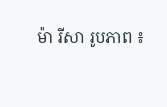ម៉ា រីសា រូបភាព ៖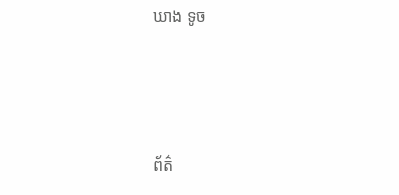ឃាង ទូច



ព័ត៌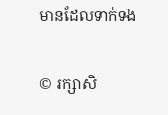មានដែលទាក់ទង

© រក្សាសិ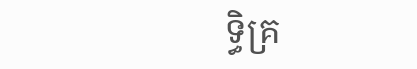ទ្ធិគ្រ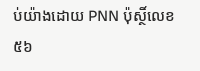ប់យ៉ាងដោយ PNN ប៉ុស្ថិ៍លេខ៥៦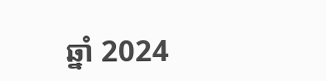ឆ្នាំ 2024